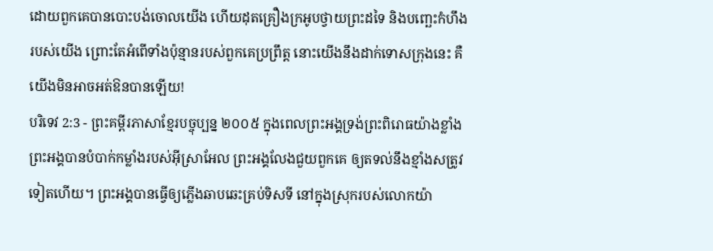ដោយពួកគេបានបោះបង់ចោលយើង ហើយដុតគ្រឿងក្រអូបថ្វាយព្រះដទៃ និងបញ្ឆេះកំហឹងរបស់យើង ព្រោះតែអំពើទាំងប៉ុន្មានរបស់ពួកគេប្រព្រឹត្ត នោះយើងនឹងដាក់ទោសក្រុងនេះ គឺយើងមិនអាចអត់ឱនបានឡើយ!
បរិទេវ 2:3 - ព្រះគម្ពីរភាសាខ្មែរបច្ចុប្បន្ន ២០០៥ ក្នុងពេលព្រះអង្គទ្រង់ព្រះពិរោធយ៉ាងខ្លាំង ព្រះអង្គបានបំបាក់កម្លាំងរបស់អ៊ីស្រាអែល ព្រះអង្គលែងជួយពួកគេ ឲ្យតទល់នឹងខ្មាំងសត្រូវទៀតហើយ។ ព្រះអង្គបានធ្វើឲ្យភ្លើងឆាបឆេះគ្រប់ទិសទី នៅក្នុងស្រុករបស់លោកយ៉ា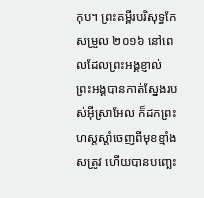កុប។ ព្រះគម្ពីរបរិសុទ្ធកែសម្រួល ២០១៦ នៅពេលដែលព្រះអង្គខ្ញាល់ ព្រះអង្គបានកាត់ស្នែងរបស់អ៊ីស្រាអែល ក៏ដកព្រះហស្តស្តាំចេញពីមុខខ្មាំងសត្រូវ ហើយបានបញ្ឆេះ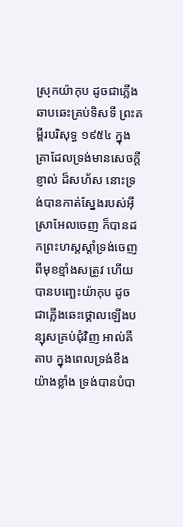ស្រុកយ៉ាកុប ដូចជាភ្លើងឆាបឆេះគ្រប់ទិសទី ព្រះគម្ពីរបរិសុទ្ធ ១៩៥៤ ក្នុងគ្រាដែលទ្រង់មានសេចក្ដីខ្ញាល់ ដ៏សហ័ស នោះទ្រង់បានកាត់ស្នែងរបស់អ៊ីស្រាអែលចេញ ក៏បានដកព្រះហស្តស្តាំទ្រង់ចេញពីមុខខ្មាំងសត្រូវ ហើយបានបញ្ឆេះយ៉ាកុប ដូចជាភ្លើងឆេះថ្គោលឡើងបន្សុសគ្រប់ជុំវិញ អាល់គីតាប ក្នុងពេលទ្រង់ខឹងយ៉ាងខ្លាំង ទ្រង់បានបំបា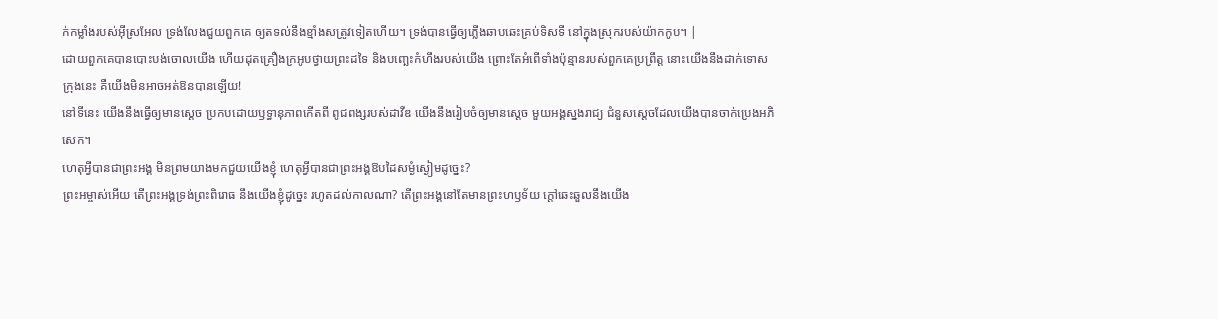ក់កម្លាំងរបស់អ៊ីស្រអែល ទ្រង់លែងជួយពួកគេ ឲ្យតទល់នឹងខ្មាំងសត្រូវទៀតហើយ។ ទ្រង់បានធ្វើឲ្យភ្លើងឆាបឆេះគ្រប់ទិសទី នៅក្នុងស្រុករបស់យ៉ាកកូប។ |
ដោយពួកគេបានបោះបង់ចោលយើង ហើយដុតគ្រឿងក្រអូបថ្វាយព្រះដទៃ និងបញ្ឆេះកំហឹងរបស់យើង ព្រោះតែអំពើទាំងប៉ុន្មានរបស់ពួកគេប្រព្រឹត្ត នោះយើងនឹងដាក់ទោសក្រុងនេះ គឺយើងមិនអាចអត់ឱនបានឡើយ!
នៅទីនេះ យើងនឹងធ្វើឲ្យមានស្ដេច ប្រកបដោយឫទ្ធានុភាពកើតពី ពូជពង្សរបស់ដាវីឌ យើងនឹងរៀបចំឲ្យមានស្ដេច មួយអង្គស្នងរាជ្យ ជំនួសស្ដេចដែលយើងបានចាក់ប្រេងអភិសេក។
ហេតុអ្វីបានជាព្រះអង្គ មិនព្រមយាងមកជួយយើងខ្ញុំ ហេតុអ្វីបានជាព្រះអង្គឱបដៃសម្ងំស្ងៀមដូច្នេះ?
ព្រះអម្ចាស់អើយ តើព្រះអង្គទ្រង់ព្រះពិរោធ នឹងយើងខ្ញុំដូច្នេះ រហូតដល់កាលណា? តើព្រះអង្គនៅតែមានព្រះហឫទ័យ ក្ដៅឆេះឆួលនឹងយើង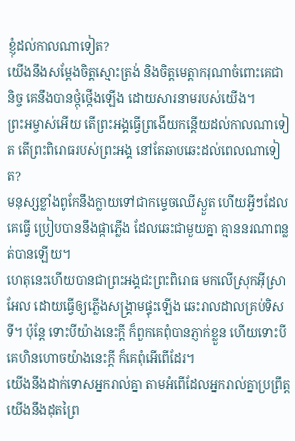ខ្ញុំដល់កាលណាទៀត?
យើងនឹងសម្តែងចិត្តស្មោះត្រង់ និងចិត្តមេត្តាករុណាចំពោះគេជានិច្ច គេនឹងបានថ្កុំថ្កើងឡើង ដោយសារនាមរបស់យើង។
ព្រះអម្ចាស់អើយ តើព្រះអង្គធ្វើព្រងើយកន្តើយដល់កាលណាទៀត តើព្រះពិរោធរបស់ព្រះអង្គ នៅតែឆាបឆេះដល់ពេលណាទៀត?
មនុស្សខ្លាំងពូកែនឹងក្លាយទៅជាកម្ទេចឈើស្ងួត ហើយអ្វីៗដែលគេធ្វើ ប្រៀបបាននឹងផ្កាភ្លើង ដែលឆេះជាមួយគ្នា គ្មាននរណាពន្លត់បានឡើយ។
ហេតុនេះហើយបានជាព្រះអង្គជះព្រះពិរោធ មកលើស្រុកអ៊ីស្រាអែល ដោយធ្វើឲ្យភ្លើងសង្គ្រាមផ្ទុះឡើង ឆេះរាលដាលគ្រប់ទិសទី។ ប៉ុន្តែ ទោះបីយ៉ាងនេះក្ដី ក៏ពួកគេពុំបានភ្ញាក់ខ្លួន ហើយទោះបីគេហិនហោចយ៉ាងនេះក្ដី ក៏គេពុំអើពើដែរ។
យើងនឹងដាក់ទោសអ្នករាល់គ្នា តាមអំពើដែលអ្នករាល់គ្នាប្រព្រឹត្ត យើងនឹងដុតព្រៃ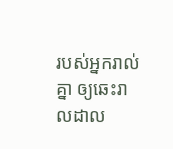របស់អ្នករាល់គ្នា ឲ្យឆេះរាលដាល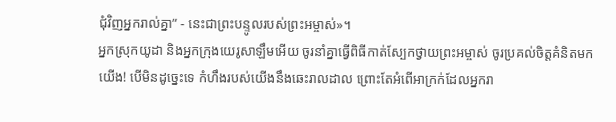ជុំវិញអ្នករាល់គ្នា” - នេះជាព្រះបន្ទូលរបស់ព្រះអម្ចាស់»។
អ្នកស្រុកយូដា និងអ្នកក្រុងយេរូសាឡឹមអើយ ចូរនាំគ្នាធ្វើពិធីកាត់ស្បែកថ្វាយព្រះអម្ចាស់ ចូរប្រគល់ចិត្តគំនិតមកយើង! បើមិនដូច្នេះទេ កំហឹងរបស់យើងនឹងឆេះរាលដាល ព្រោះតែអំពើអាក្រក់ដែលអ្នករា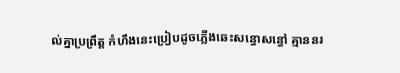ល់គ្នាប្រព្រឹត្ត កំហឹងនេះប្រៀបដូចភ្លើងឆេះសន្ធោសន្ធៅ គ្មាននរ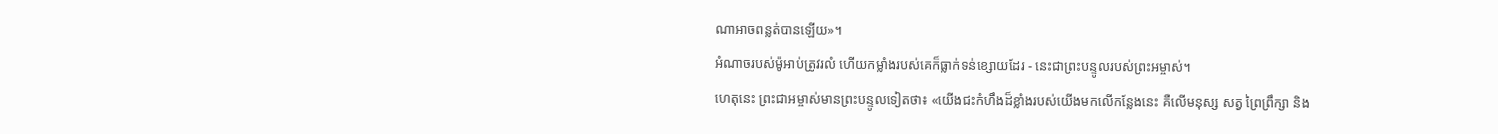ណាអាចពន្លត់បានឡើយ»។
អំណាចរបស់ម៉ូអាប់ត្រូវរលំ ហើយកម្លាំងរបស់គេក៏ធ្លាក់ទន់ខ្សោយដែរ - នេះជាព្រះបន្ទូលរបស់ព្រះអម្ចាស់។
ហេតុនេះ ព្រះជាអម្ចាស់មានព្រះបន្ទូលទៀតថា៖ «យើងជះកំហឹងដ៏ខ្លាំងរបស់យើងមកលើកន្លែងនេះ គឺលើមនុស្ស សត្វ ព្រៃព្រឹក្សា និង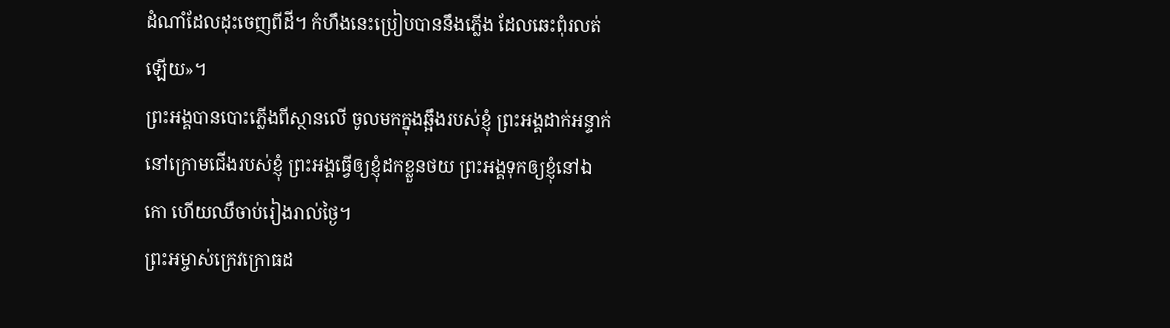ដំណាំដែលដុះចេញពីដី។ កំហឹងនេះប្រៀបបាននឹងភ្លើង ដែលឆេះពុំរលត់ឡើយ»។
ព្រះអង្គបានបោះភ្លើងពីស្ថានលើ ចូលមកក្នុងឆ្អឹងរបស់ខ្ញុំ ព្រះអង្គដាក់អន្ទាក់នៅក្រោមជើងរបស់ខ្ញុំ ព្រះអង្គធ្វើឲ្យខ្ញុំដកខ្លួនថយ ព្រះអង្គទុកឲ្យខ្ញុំនៅឯកោ ហើយឈឺចាប់រៀងរាល់ថ្ងៃ។
ព្រះអម្ចាស់ក្រេវក្រោធដ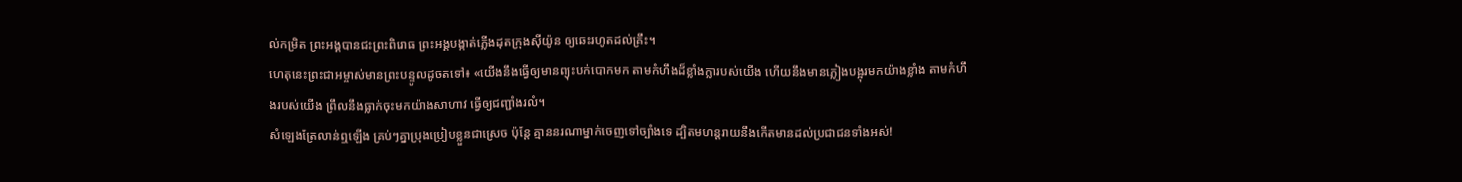ល់កម្រិត ព្រះអង្គបានជះព្រះពិរោធ ព្រះអង្គបង្កាត់ភ្លើងដុតក្រុងស៊ីយ៉ូន ឲ្យឆេះរហូតដល់គ្រឹះ។
ហេតុនេះព្រះជាអម្ចាស់មានព្រះបន្ទូលដូចតទៅ៖ «យើងនឹងធ្វើឲ្យមានព្យុះបក់បោកមក តាមកំហឹងដ៏ខ្លាំងក្លារបស់យើង ហើយនឹងមានភ្លៀងបង្អុរមកយ៉ាងខ្លាំង តាមកំហឹងរបស់យើង ព្រឹលនឹងធ្លាក់ចុះមកយ៉ាងសាហាវ ធ្វើឲ្យជញ្ជាំងរលំ។
សំឡេងត្រែលាន់ឮឡើង គ្រប់ៗគ្នាប្រុងប្រៀបខ្លួនជាស្រេច ប៉ុន្តែ គ្មាននរណាម្នាក់ចេញទៅច្បាំងទេ ដ្បិតមហន្តរាយនឹងកើតមានដល់ប្រជាជនទាំងអស់!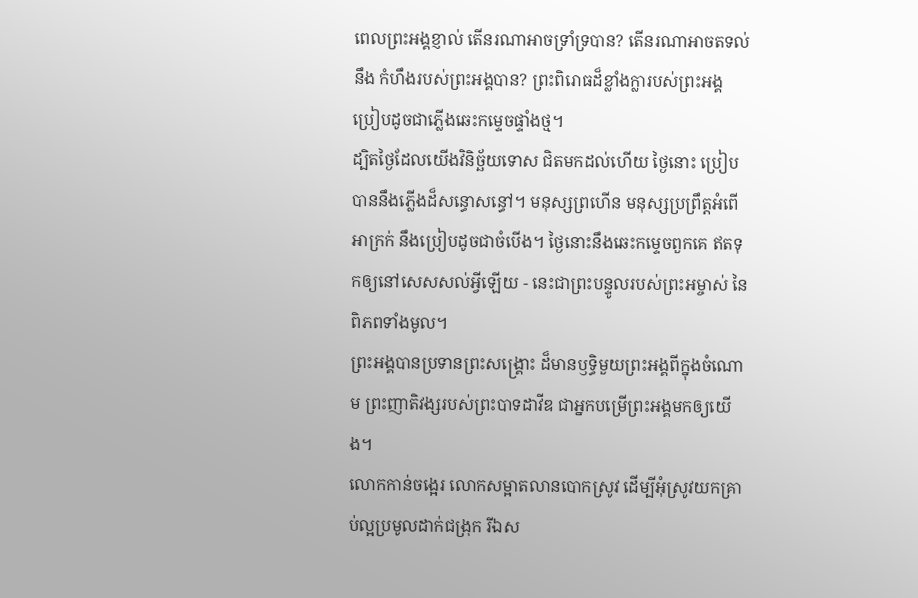ពេលព្រះអង្គខ្ញាល់ តើនរណាអាចទ្រាំទ្របាន? តើនរណាអាចតទល់នឹង កំហឹងរបស់ព្រះអង្គបាន? ព្រះពិរោធដ៏ខ្លាំងក្លារបស់ព្រះអង្គ ប្រៀបដូចជាភ្លើងឆេះកម្ទេចផ្ទាំងថ្ម។
ដ្បិតថ្ងៃដែលយើងវិនិច្ឆ័យទោស ជិតមកដល់ហើយ ថ្ងៃនោះ ប្រៀបបាននឹងភ្លើងដ៏សន្ធោសន្ធៅ។ មនុស្សព្រហើន មនុស្សប្រព្រឹត្តអំពើអាក្រក់ នឹងប្រៀបដូចជាចំបើង។ ថ្ងៃនោះនឹងឆេះកម្ទេចពួកគេ ឥតទុកឲ្យនៅសេសសល់អ្វីឡើយ - នេះជាព្រះបន្ទូលរបស់ព្រះអម្ចាស់ នៃពិភពទាំងមូល។
ព្រះអង្គបានប្រទានព្រះសង្គ្រោះ ដ៏មានឫទ្ធិមួយព្រះអង្គពីក្នុងចំណោម ព្រះញាតិវង្សរបស់ព្រះបាទដាវីឌ ជាអ្នកបម្រើព្រះអង្គមកឲ្យយើង។
លោកកាន់ចង្អេរ លោកសម្អាតលានបោកស្រូវ ដើម្បីអុំស្រូវយកគ្រាប់ល្អប្រមូលដាក់ជង្រុក រីឯស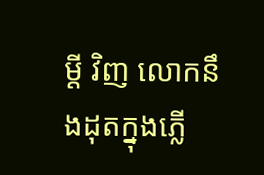ម្ដី វិញ លោកនឹងដុតក្នុងភ្លើ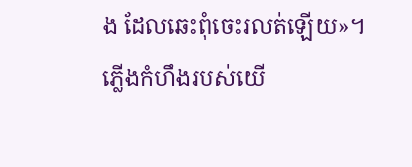ង ដែលឆេះពុំចេះរលត់ឡើយ»។
ភ្លើងកំហឹងរបស់យើ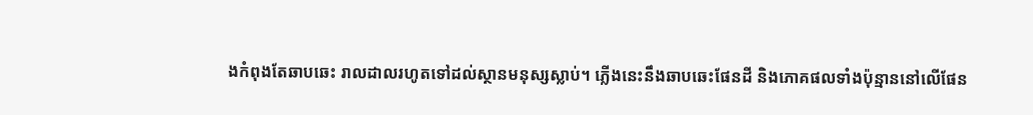ងកំពុងតែឆាបឆេះ រាលដាលរហូតទៅដល់ស្ថានមនុស្សស្លាប់។ ភ្លើងនេះនឹងឆាបឆេះផែនដី និងភោគផលទាំងប៉ុន្មាននៅលើផែន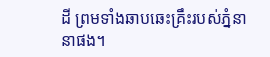ដី ព្រមទាំងឆាបឆេះគ្រឹះរបស់ភ្នំនានាផង។